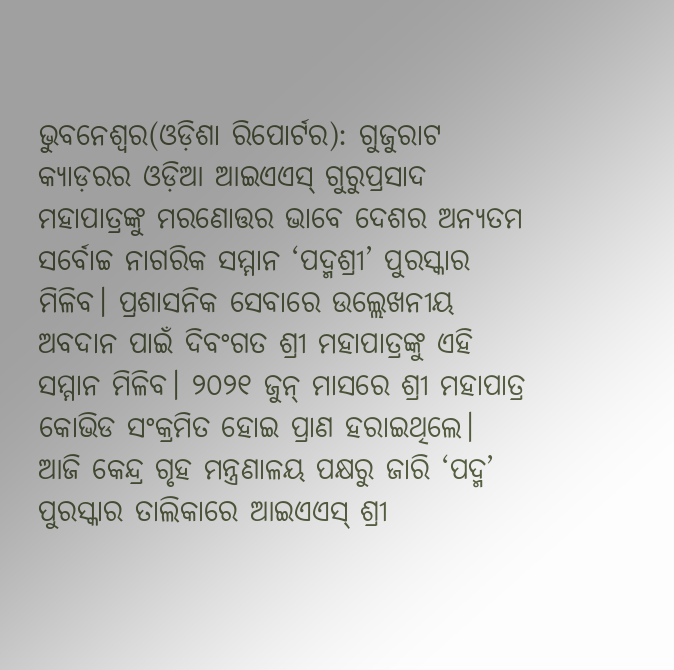ଭୁବନେଶ୍ୱର(ଓଡ଼ିଶା ରିପୋର୍ଟର): ଗୁଜୁରାଟ କ୍ୟାଡ଼ରର ଓଡ଼ିଆ ଆଇଏଏସ୍ ଗୁରୁପ୍ରସାଦ ମହାପାତ୍ରଙ୍କୁ ମରଣୋତ୍ତର ଭାବେ ଦେଶର ଅନ୍ୟତମ ସର୍ବୋଚ୍ଚ ନାଗରିକ ସମ୍ମାନ ‘ପଦ୍ମଶ୍ରୀ’ ପୁରସ୍କାର ମିଳିବ। ପ୍ରଶାସନିକ ସେବାରେ ଉଲ୍ଲେଖନୀୟ ଅବଦାନ ପାଇଁ ଦିବଂଗତ ଶ୍ରୀ ମହାପାତ୍ରଙ୍କୁ ଏହି ସମ୍ମାନ ମିଳିବ। ୨୦୨୧ ଜୁନ୍ ମାସରେ ଶ୍ରୀ ମହାପାତ୍ର କୋଭିଡ ସଂକ୍ରମିତ ହୋଇ ପ୍ରାଣ ହରାଇଥିଲେ।
ଆଜି କେନ୍ଦ୍ର ଗୃହ ମନ୍ତ୍ରଣାଳୟ ପକ୍ଷରୁ ଜାରି ‘ପଦ୍ମ’ ପୁରସ୍କାର ତାଲିକାରେ ଆଇଏଏସ୍ ଶ୍ରୀ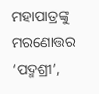ମହାପାତ୍ରଙ୍କୁ ମରଣୋତ୍ତର ‘ପଦ୍ମଶ୍ରୀ’,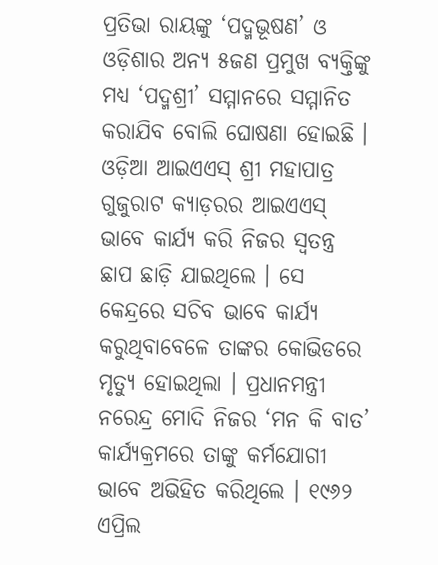ପ୍ରତିଭା ରାୟଙ୍କୁ ‘ପଦ୍ମଭୂଷଣ’ ଓ ଓଡ଼ିଶାର ଅନ୍ୟ ୫ଜଣ ପ୍ରମୁଖ ବ୍ୟକ୍ତିଙ୍କୁ ମଧ୍ୟ ‘ପଦ୍ମଶ୍ରୀ’ ସମ୍ମାନରେ ସମ୍ମାନିତ କରାଯିବ ବୋଲି ଘୋଷଣା ହୋଇଛି । ଓଡ଼ିଆ ଆଇଏଏସ୍ ଶ୍ରୀ ମହାପାତ୍ର ଗୁଜୁରାଟ କ୍ୟାଡ଼ରର ଆଇଏଏସ୍ ଭାବେ କାର୍ଯ୍ୟ କରି ନିଜର ସ୍ୱତନ୍ତ୍ର ଛାପ ଛାଡ଼ି ଯାଇଥିଲେ । ସେ କେନ୍ଦ୍ରରେ ସଚିବ ଭାବେ କାର୍ଯ୍ୟ କରୁଥିବାବେଳେ ତାଙ୍କର କୋଭିଡରେ ମୃତ୍ୟୁ ହୋଇଥିଲା । ପ୍ରଧାନମନ୍ତ୍ରୀ ନରେନ୍ଦ୍ର ମୋଦି ନିଜର ‘ମନ କି ବାତ’ କାର୍ଯ୍ୟକ୍ରମରେ ତାଙ୍କୁ କର୍ମଯୋଗୀ ଭାବେ ଅଭିହିତ କରିଥିଲେ । ୧୯୬୨ ଏପ୍ରିଲ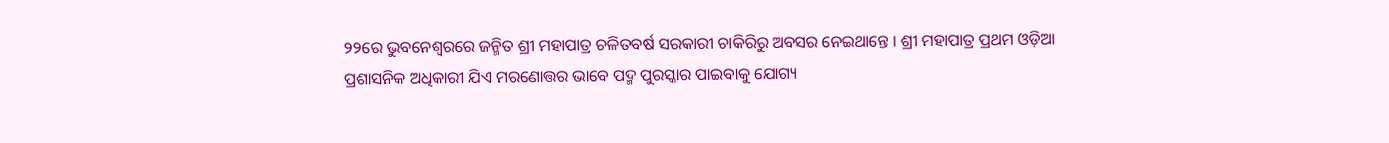୨୨ରେ ଭୁବନେଶ୍ୱରରେ ଜନ୍ମିତ ଶ୍ରୀ ମହାପାତ୍ର ଚଳିତବର୍ଷ ସରକାରୀ ଚାକିରିରୁ ଅବସର ନେଇଥାନ୍ତେ । ଶ୍ରୀ ମହାପାତ୍ର ପ୍ରଥମ ଓଡ଼ିଆ ପ୍ରଶାସନିକ ଅଧିକାରୀ ଯିଏ ମରଣୋତ୍ତର ଭାବେ ପଦ୍ମ ପୁରସ୍କାର ପାଇବାକୁ ଯୋଗ୍ୟ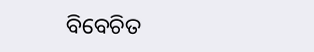ବିବେଚିତ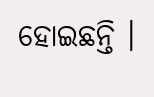ହୋଇଛନ୍ତି ।